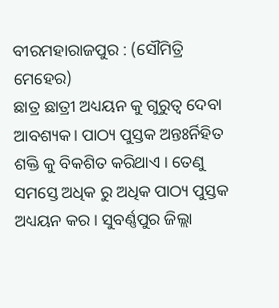ବୀରମହାରାଜପୁର : (ସୌମିତ୍ରି ମେହେର)
ଛାତ୍ର ଛାତ୍ରୀ ଅଧ୍ୟୟନ କୁ ଗୁରୁତ୍ଵ ଦେବା ଆବଶ୍ୟକ। ପାଠ୍ୟ ପୁସ୍ତକ ଅନ୍ତଃର୍ନିହିତ ଶକ୍ତି କୁ ବିକଶିତ କରିଥାଏ । ତେଣୁ ସମସ୍ତେ ଅଧିକ ରୁ ଅଧିକ ପାଠ୍ୟ ପୁସ୍ତକ ଅଧ୍ୟୟନ କର । ସୁବର୍ଣ୍ଣପୁର ଜିଲ୍ଲା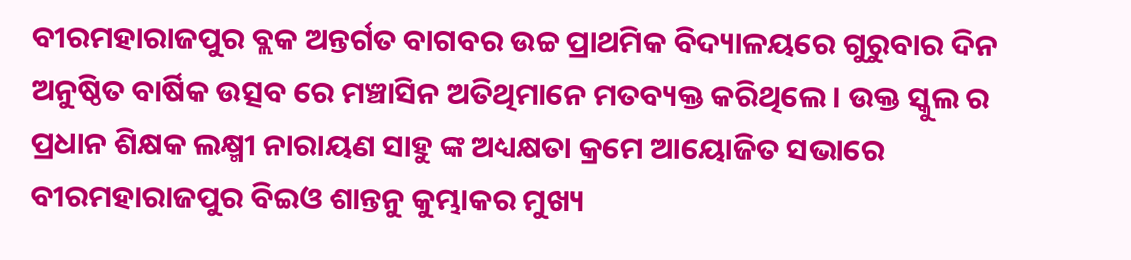ବୀରମହାରାଜପୁର ବ୍ଲକ ଅନ୍ତର୍ଗତ ବାଗବର ଉଚ୍ଚ ପ୍ରାଥମିକ ବିଦ୍ୟାଳୟରେ ଗୁରୁବାର ଦିନ ଅନୁଷ୍ଠିତ ବାର୍ଷିକ ଉତ୍ସବ ରେ ମଞ୍ଚାସିନ ଅତିଥିମାନେ ମତବ୍ୟକ୍ତ କରିଥିଲେ । ଉକ୍ତ ସ୍କୁଲ ର ପ୍ରଧାନ ଶିକ୍ଷକ ଲକ୍ଷ୍ମୀ ନାରାୟଣ ସାହୁ ଙ୍କ ଅଧ୍ୟକ୍ଷତା କ୍ରମେ ଆୟୋଜିତ ସଭାରେ ବୀରମହାରାଜପୁର ବିଇଓ ଶାନ୍ତନୁ କୁମ୍ଭାକର ମୁଖ୍ୟ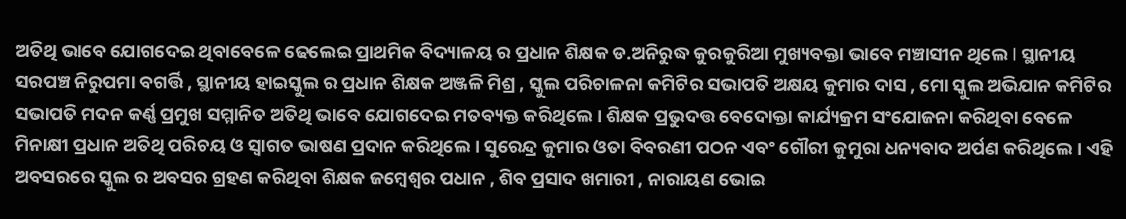ଅତିଥି ଭାବେ ଯୋଗଦେଇ ଥିବାବେଳେ ଢେଲେଇ ପ୍ରାଥମିକ ବିଦ୍ୟାଳୟ ର ପ୍ରଧାନ ଶିକ୍ଷକ ଡ.ଅନିରୁଦ୍ଧ କୁରକୁରିଆ ମୁଖ୍ୟବକ୍ତା ଭାବେ ମଞ୍ଚାସୀନ ଥିଲେ l ସ୍ଥାନୀୟ ସରପଞ୍ଚ ନିରୁପମା ବଗର୍ତ୍ତି , ସ୍ଥାନୀୟ ହାଇସ୍କୁଲ ର ପ୍ରଧାନ ଶିକ୍ଷକ ଅଞ୍ଜଳି ମିଶ୍ର , ସ୍କୁଲ ପରିଚାଳନା କମିଟିର ସଭାପତି ଅକ୍ଷୟ କୁମାର ଦାସ , ମୋ ସ୍କୁଲ ଅଭିଯାନ କମିଟିର ସଭାପତି ମଦନ କର୍ଣ୍ଣ ପ୍ରମୁଖ ସମ୍ମାନିତ ଅତିଥି ଭାବେ ଯୋଗଦେଇ ମତବ୍ୟକ୍ତ କରିଥିଲେ । ଶିକ୍ଷକ ପ୍ରଭୁଦତ୍ତ ବେଦୋକ୍ତା କାର୍ଯ୍ୟକ୍ରମ ସଂଯୋଜନା କରିଥିବା ବେଳେ ମିନାକ୍ଷୀ ପ୍ରଧାନ ଅତିଥି ପରିଚୟ ଓ ସ୍ବାଗତ ଭାଷଣ ପ୍ରଦାନ କରିଥିଲେ । ସୁରେନ୍ଦ୍ର କୁମାର ଓତା ବିବରଣୀ ପଠନ ଏବଂ ଗୌରୀ କୁମୁରା ଧନ୍ୟବାଦ ଅର୍ପଣ କରିଥିଲେ। ଏହି ଅବସରରେ ସ୍କୁଲ ର ଅବସର ଗ୍ରହଣ କରିଥିବା ଶିକ୍ଷକ ଜମ୍ବେଶ୍ଵର ପଧାନ , ଶିବ ପ୍ରସାଦ ଖମାରୀ , ନାରାୟଣ ଭୋଇ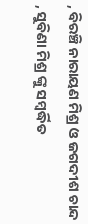, ବିରଞ୍ଚି ନାରାୟଣ ମିଶ୍ର ଓ ଜଗଦୀଶ ଚାନ୍ଦ , ସୁବିଣା ମିଶ୍ର ଙ୍କୁ ସମ୍ବର୍ଦ୍ଧିତ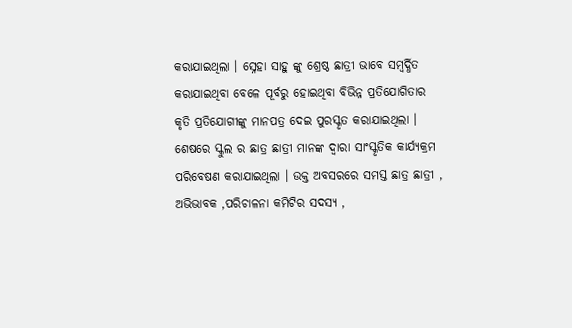କରାଯାଇଥିଲା । ସ୍ନେହା ସାହୁ ଙ୍କୁ ଶ୍ରେଷ୍ଠ ଛାତ୍ରୀ ଭାବେ ସମ୍ବର୍ଦ୍ଧିତ କରାଯାଇଥିବା ବେଳେ ପୂର୍ବରୁ ହୋଇଥିବା ବିଭିନ୍ନ ପ୍ରତିଯୋଗିତାର କୃତି ପ୍ରତିଯୋଗୀଙ୍କୁ ମାନପତ୍ର ଦେଇ ପୁରସ୍କୃତ କରାଯାଇଥିଲା । ଶେଷରେ ସ୍କୁଲ ର ଛାତ୍ର ଛାତ୍ରୀ ମାନଙ୍କ ଦ୍ଵାରା ସାଂସ୍କୃତିକ କାର୍ଯ୍ୟକ୍ରମ ପରିବେଷଣ କରାଯାଇଥିଲା । ଉକ୍ତ ଅବସରରେ ସମସ୍ତ ଛାତ୍ର ଛାତ୍ରୀ , ଅଭିଭାବକ ,ପରିଚାଳନା କମିଟିର ସଦସ୍ୟ ,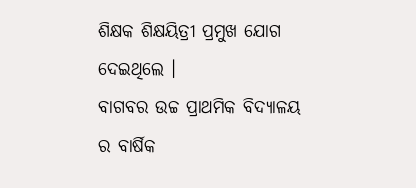ଶିକ୍ଷକ ଶିକ୍ଷୟିତ୍ରୀ ପ୍ରମୁଖ ଯୋଗ ଦେଇଥିଲେ ।
ବାଗବର ଉଚ୍ଚ ପ୍ରାଥମିକ ବିଦ୍ୟାଳୟ ର ବାର୍ଷିକ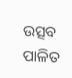ଉତ୍ସବ ପାଳିତ